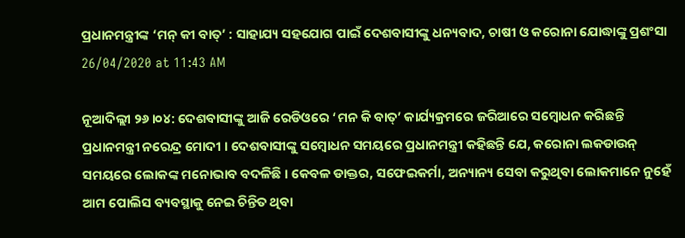ପ୍ରଧାନମନ୍ତ୍ରୀଙ୍କ ‘ମନ୍ କୀ ବାତ୍’ : ସାହାଯ୍ୟ ସହଯୋଗ ପାଇଁ ଦେଶବାସୀଙ୍କୁ ଧନ୍ୟବାଦ, ଚାଷୀ ଓ କରୋନା ଯୋଦ୍ଧାଙ୍କୁ ପ୍ରଶଂସା
26/04/2020 at 11:43 AM

ନୂଆଦିଲ୍ଲୀ ୨୬।୦୪: ଦେଶବାସୀଙ୍କୁ ଆଜି ରେଡିଓରେ ‘ମନ କି ବାତ୍’ କାର୍ଯ୍ୟକ୍ରମରେ ଜରିଆରେ ସମ୍ବୋଧନ କରିଛନ୍ତି ପ୍ରଧାନମନ୍ତ୍ରୀ ନରେନ୍ଦ୍ର ମୋଦୀ । ଦେଶବାସୀଙ୍କୁ ସମ୍ବୋଧନ ସମୟରେ ପ୍ରଧାନମନ୍ତ୍ରୀ କହିଛନ୍ତି ଯେ, କରୋନା ଲକଡାଉନ୍ ସମୟରେ ଲୋକଙ୍କ ମନୋଭାବ ବଦଳିଛି । କେବଳ ଡାକ୍ତର, ସଫେଇକର୍ମା, ଅନ୍ୟାନ୍ୟ ସେବା କରୁଥିବା ଲୋକମାନେ ନୁହେଁ ଆମ ପୋଲିସ ବ୍ୟବସ୍ଥାକୁ ନେଇ ଚିନ୍ତିତ ଥିବା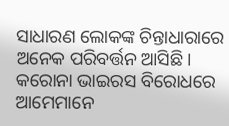ସାଧାରଣ ଲୋକଙ୍କ ଚିନ୍ତାଧାରାରେ ଅନେକ ପରିବର୍ତ୍ତନ ଆସିଛି।
କରୋନା ଭାଇରସ ବିରୋଧରେ ଆମେମାନେ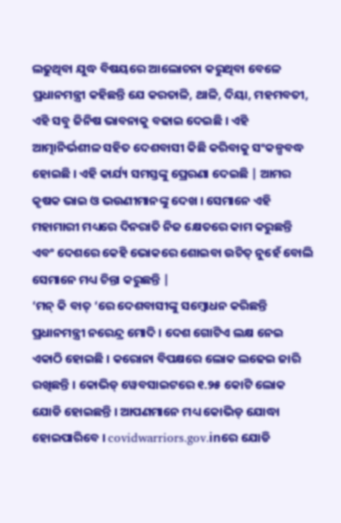ଲଢୁଥିବା ଯୁଦ୍ଧ ବିଷୟରେ ଆଲୋଚନା କରୁଥିବା ବେଳେ ପ୍ରଧାନମନ୍ତ୍ରୀ କହିଛନ୍ତି ଯେ କରତାଳି, ଥାଳି, ଦିୟା, ମହମବତୀ, ଏହି ସବୁ ଜିନିଷ ଭାବନାକୁ ବଢାଇ ଦେଇଛି । ଏହି ଆତ୍ମାନିର୍ଭଶୀଳ ସହିତ ଦେଶବାସୀ କିଛି କରିବାକୁ ସଂକଳ୍ପବଦ୍ଧ ହୋଇଛି । ଏହି କାର୍ଯ୍ୟ ସମସ୍ତଙ୍କୁ ପ୍ରେରଣା ଦେଇଛି | ଆମର କୃଷକ ଭାଇ ଓ ଭଉଣୀମାନଙ୍କୁ ଦେଖ । ସେମାନେ ଏହି ମହାମାରୀ ମଧ୍ୟରେ ଦିନରାତି ନିଜ କ୍ଷେତରେ କାମ କରୁଛନ୍ତି ଏବଂ ଦେଶରେ କେହି ଭୋକରେ ଶୋଇବା ଉଚିତ୍ ନୁହେଁ ବୋଲି ସେମାନେ ମଧ୍ୟ ଚିନ୍ତା କରୁଛନ୍ତି |
‘ମନ୍ କି ବାତ୍ ‘ରେ ଦେଶବାସୀଙ୍କୁ ସମ୍ବୋଧନ କରିଛନ୍ତି ପ୍ରଧାନମନ୍ତ୍ରୀ ନରେନ୍ଦ୍ର ମୋଦି । ଦେଶ ଗୋଟିଏ ଲକ୍ଷ ନେଇ ଏକାଠି ହୋଇଛି । କରୋନା ବିପକ୍ଷରେ ଲୋକ ଲଢେଇ ଜାରି ରଖିଛନ୍ତି । କୋଭିଡ୍ ୱେବସାଇଟରେ ୧.୨୫ କୋଟି ଲୋକ ଯୋଡି ହୋଇଛନ୍ତି । ଆପଣମାନେ ମଧ୍ୟ କୋଭିଡ୍ ଯୋଦ୍ଧା ହୋଇପାରିବେ । covidwarriors.gov.inରେ ଯୋଡି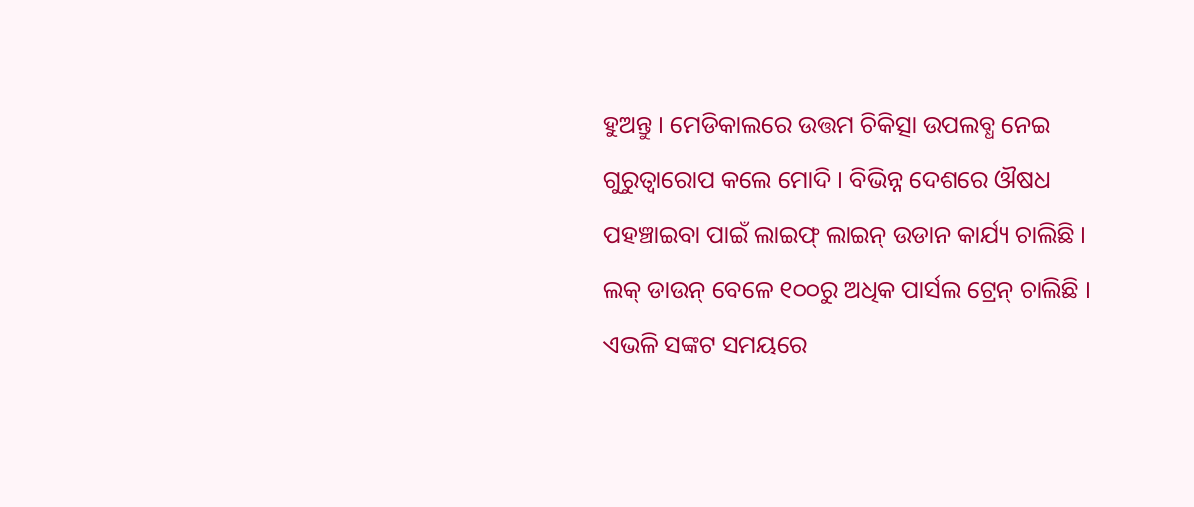ହୁଅନ୍ତୁ । ମେଡିକାଲରେ ଉତ୍ତମ ଚିକିତ୍ସା ଉପଲବ୍ଧ ନେଇ ଗୁରୁତ୍ବାରୋପ କଲେ ମୋଦି । ବିଭିନ୍ନ ଦେଶରେ ଔଷଧ ପହଞ୍ଚାଇବା ପାଇଁ ଲାଇଫ୍ ଲାଇନ୍ ଉଡାନ କାର୍ଯ୍ୟ ଚାଲିଛି । ଲକ୍ ଡାଉନ୍ ବେଳେ ୧୦୦ରୁ ଅଧିକ ପାର୍ସଲ ଟ୍ରେନ୍ ଚାଲିଛି । ଏଭଳି ସଙ୍କଟ ସମୟରେ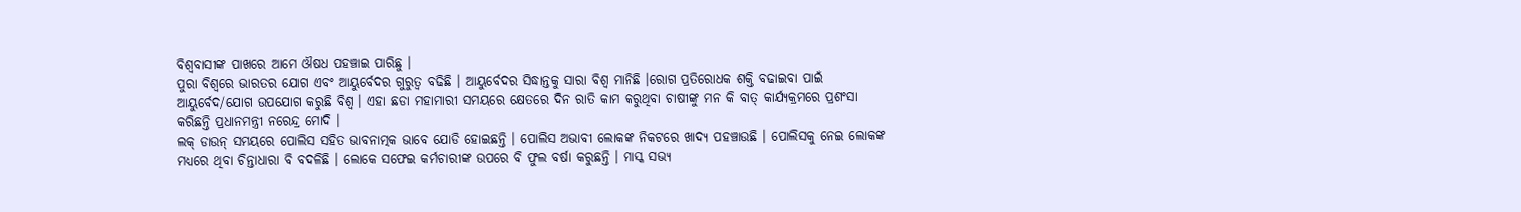ବିଶ୍ବବାସୀଙ୍କ ପାଖରେ ଆମେ ଔଷଧ ପହଞ୍ଚାଇ ପାରିଛୁ ।
ପୁରା ବିଶ୍ବରେ ଭାରତର ଯୋଗ ଏବଂ ଆୟୁର୍ବେଦର ଗୁରୁତ୍ବ ବଢିଛି । ଆୟୁର୍ବେଦର ସିଦ୍ଧାନ୍ତକୁ ସାରା ବିଶ୍ବ ମାନିଛି ।ରୋଗ ପ୍ରତିରୋଧକ ଶକ୍ତି ବଢାଇବା ପାଇଁ ଆୟୁର୍ବେଦ/ଯୋଗ ଉପଯୋଗ କରୁଛି ବିଶ୍ବ । ଏହା ଛଡା ମହାମାରୀ ସମୟରେ କ୍ଷେତରେ ଦିନ ରାତି କାମ କରୁଥିବା ଚାଷୀଙ୍କୁ ମନ କି ବାତ୍ କାର୍ଯ୍ୟକ୍ରମରେ ପ୍ରଶଂସା କରିଛନ୍ତି ପ୍ରଧାନମନ୍ତ୍ରୀ ନରେନ୍ଦ୍ର ମୋଦି ।
ଲକ୍ ଡାଉନ୍ ସମୟରେ ପୋଲିସ ସହିତ ଭାବନାତ୍ମକ ଭାବେ ଯୋଡି ହୋଇଛନ୍ତି । ପୋଲିସ ଅଭାବୀ ଲୋକଙ୍କ ନିକଟରେ ଖାଦ୍ୟ ପହଞ୍ଚାଉଛି । ପୋଲିସକୁ ନେଇ ଲୋକଙ୍କ ମଧ୍ୟରେ ଥିବା ଚିନ୍ତାଧାରା ବି ବଦଳିଛି । ଲୋକେ ସଫେଇ କର୍ମଚାରୀଙ୍କ ଉପରେ ବି ଫୁଲ ବର୍ଷା କରୁଛନ୍ତି । ମାସ୍କ ସଭ୍ୟ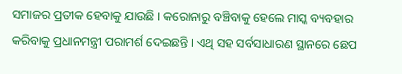ସମାଜର ପ୍ରତୀକ ହେବାକୁ ଯାଉଛି । କରୋନାରୁ ବଞ୍ଚିବାକୁ ହେଲେ ମାସ୍କ ବ୍ୟବହାର କରିବାକୁ ପ୍ରଧାନମନ୍ତ୍ରୀ ପରାମର୍ଶ ଦେଇଛନ୍ତି । ଏଥି ସହ ସର୍ବସାଧାରଣ ସ୍ଥାନରେ ଛେପ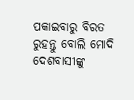ପକାଇବାରୁ ବିରତ ରୁହନ୍ତୁ ବୋଲି ମୋଦି ଦେଶବାସୀଙ୍କୁ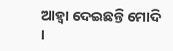ଆହ୍ବା ଦେଇଛନ୍ତି ମୋଦି ।